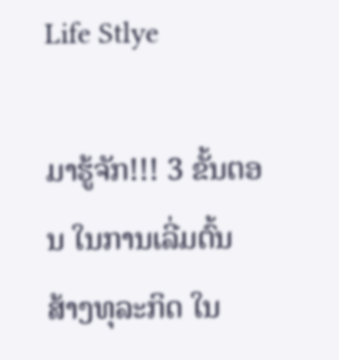Life Stlye

ມາຮູ້ຈັກ!!! 3 ຂັ້ນຕອນ ໃນການເລີ່ມຕົ້ນ ສ້າງທຸລະກິດ ໃນ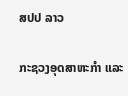ສປປ ລາວ

ກະຊວງອຸດສາຫະກຳ ແລະ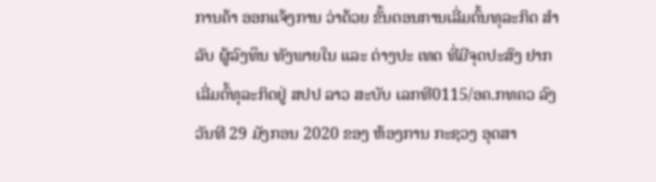ການຄ້າ ອອກແຈ້ງການ ວ່າດ້ວຍ ຂັ້ນຕອນການເລີ່ມຕົ້ນທຸລະກິດ ສຳລັບ ຜູ້ລົງທຶນ ທັງພາຍໃນ ແລະ ຕ່າງປະ ເທດ ທີ່ມີຈຸດປະສົງ ຢາກເລີ່ມຕົ້ທຸລະກິດຢູ່ ສປປ ລາວ ສະບັບ ເລກທີ0115/ອຄ.ກທຄວ ລົງວັນທີ 29 ມັງກອນ 2020 ຂອງ ຫ້ອງການ ກະຊວງ ອຸດສາ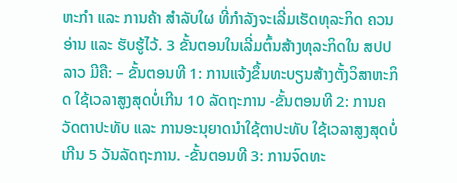ຫະກຳ ແລະ ການຄ້າ ສຳລັບໃຜ ທີ່ກຳລັງຈະເລີ່ມເຮັດທຸລະກິດ ຄວນອ່ານ ແລະ ຮັບຮູ້ໄວ້. 3 ຂັ້ນຕອນໃນເລີ່ມຕົ້ນສ້າງທຸລະກິດໃນ ສປປ ລາວ ມີຄື: – ຂັ້ນຕອນທີ 1: ການແຈ້ງຂຶ້ນທະບຽນສ້າງຕັ້ງວິສາຫະກິດ ໃຊ້ເວລາສູງສຸດບໍ່ເກີນ 10 ລັດຖະການ -ຂັ້ນຕອນທີ 2: ການຄວັດຕາປະທັບ ແລະ ການອະນຸຍາດນຳໃຊ້ຕາປະທັບ ໃຊ້ເວລາສູງສຸດບໍ່ເກີນ 5 ວັນລັດຖະການ. -ຂັ້ນຕອນທີ 3: ການຈົດທະ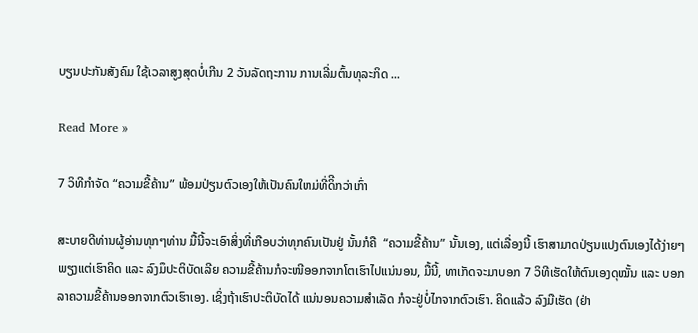ບຽນປະກັນສັງຄົມ ໃຊ້ເວລາສູງສຸດບໍ່ເກີນ 2 ວັນລັດຖະການ ການເລີ່ມຕົ້ນທຸລະກິດ ...

Read More »

7 ວິທີກຳຈັດ “ຄວາມຂີ້ຄ້ານ” ພ້ອມປ່ຽນຕົວເອງໃຫ້ເປັນຄົນໃຫມ່ທີ່ດິີກວ່າເກົ່າ

ສະບາຍດີທ່ານຜູ້ອ່ານທຸກໆທ່ານ ມື້ນີ້ຈະເອົາສິ່ງທີ່ເກືອບວ່າທຸກຄົນເປັນຢູ່ ນັ້ນກໍຄື  “ຄວາມຂີ້ຄ້ານ” ນັ້ນເອງ, ແຕ່ເລື່ອງນີ້ ເຮົາສາມາດປ່ຽນແປງຕົນເອງໄດ້ງ່າຍໆ ພຽງແຕ່ເຮົາຄິດ ແລະ ລົງມຶປະຕິບັດເລີຍ ຄວາມຂີ້ຄ້ານກໍຈະໜີອອກຈາກໂຕເຮົາໄປແນ່ນອນ, ມື້ນີ້, ທາເກັດຈະມາບອກ 7 ວິທີເຮັດໃຫ້ຕົນເອງດຸໝັ້ນ ແລະ ບອກລາຄວາມຂີ້ຄ້ານອອກຈາກຕົວເຮົາເອງ. ເຊິ່ງຖ້າເຮົາປະຕິບັດໄດ້ ແນ່ນອນຄວາມສຳເລັດ ກໍຈະຢູ່ບໍ່ໄກຈາກຕົວເຮົາ. ຄິດແລ້ວ ລົງມືເຮັດ (ຢ່າ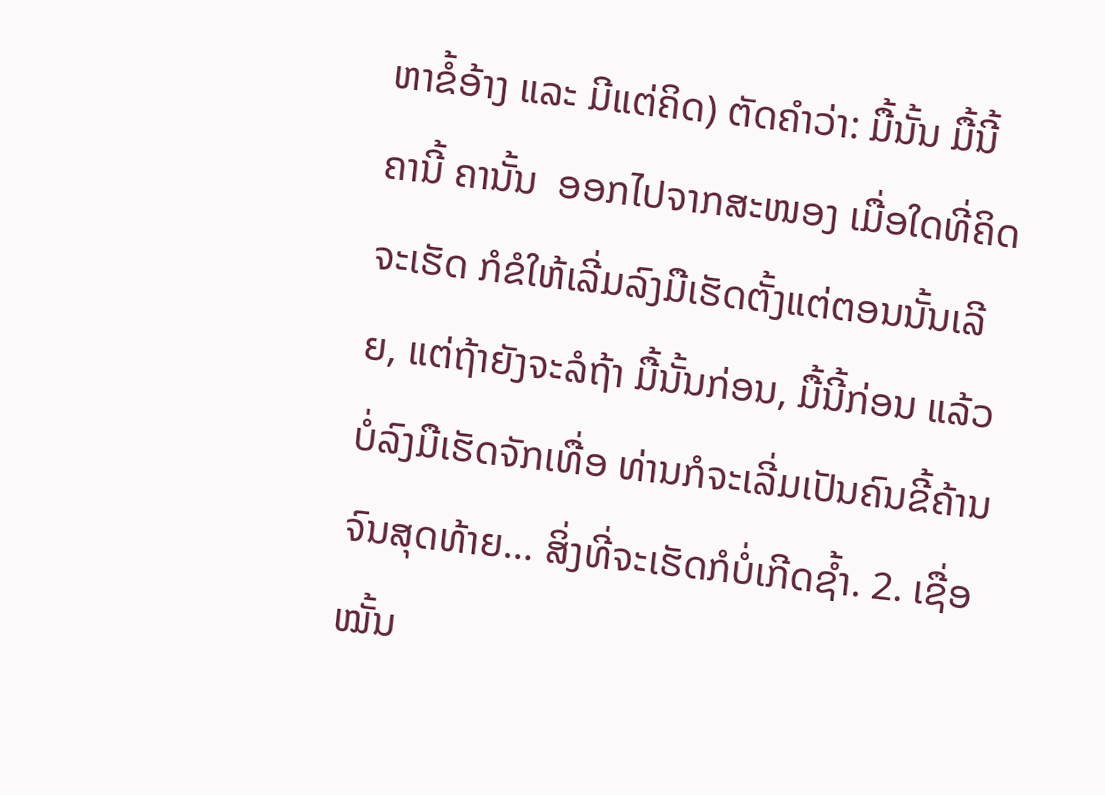ຫາຂໍ້ອ້າງ ແລະ ມີແຕ່ຄິດ) ຕັດຄຳວ່າ: ມື້ນັ້ນ ມື້ນີ້ ຄານີ້ ຄານັ້ນ  ອອກໄປຈາກສະໜອງ ເມື່ອໃດທີ່ຄິດຈະເຮັດ ກໍຂໍໃຫ້ເລີ່ມລົງມືເຮັດຕັ້ງແຕ່ຕອນນັ້ນເລີຍ, ແຕ່ຖ້າຍັງຈະລໍຖ້າ ມື້ນັ້ນກ່ອນ, ມື້ນີ້ກ່ອນ ແລ້ວບໍ່ລົງມືເຮັດຈັກເທື່ອ ທ່ານກໍຈະເລີ່ມເປັນຄົນຂີ້ຄ້ານ ຈົນສຸດທ້າຍ… ສິ່ງທີ່ຈະເຮັດກໍບໍ່ເກີດຊໍ້າ. 2. ເຊື່ອໝັ້ນ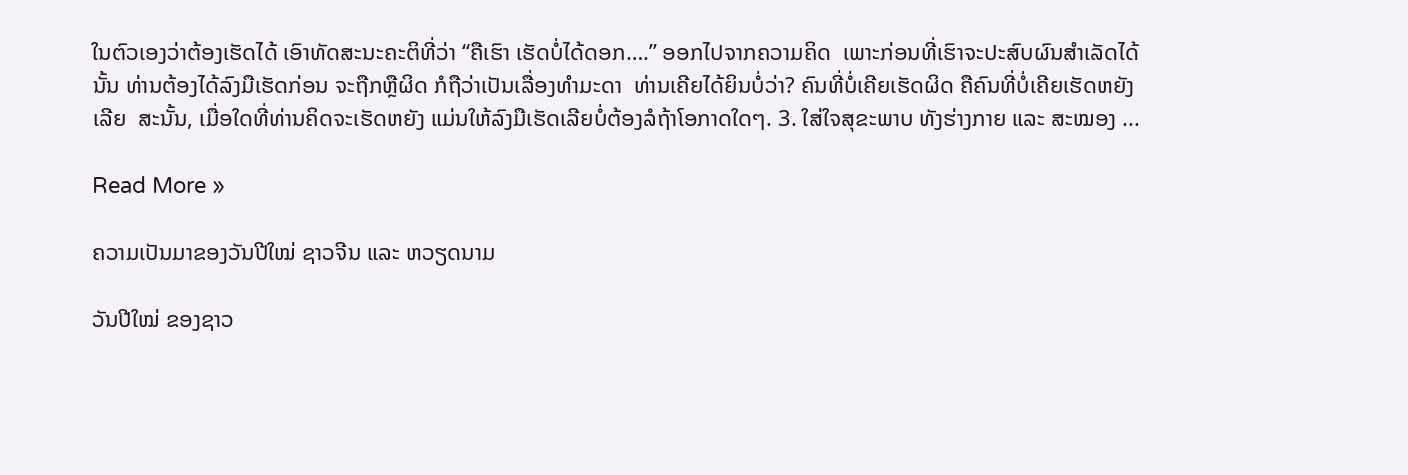ໃນຕົວເອງວ່າຕ້ອງເຮັດໄດ້ ເອົາທັດສະນະຄະຕິທີ່ວ່າ “ຄືເຮົາ ເຮັດບໍ່ໄດ້ດອກ….” ອອກໄປຈາກຄວາມຄິດ  ເພາະກ່ອນທີ່ເຮົາຈະປະສົບຜົນສຳເລັດໄດ້ນັ້ນ ທ່ານຕ້ອງໄດ້ລົງມືເຮັດກ່ອນ ຈະຖືກຫຼືຜິດ ກໍຖືວ່າເປັນເລື່ອງທຳມະດາ  ທ່ານເຄີຍໄດ້ຍິນບໍ່ວ່າ? ຄົນທີ່ບໍ່ເຄີຍເຮັດຜິດ ຄືຄົນທີ່ບໍ່ເຄີຍເຮັດຫຍັງເລີຍ  ສະນັ້ນ, ເມື່ອໃດທີ່ທ່ານຄິດຈະເຮັດຫຍັງ ແມ່ນໃຫ້ລົງມືເຮັດເລີຍບໍ່ຕ້ອງລໍຖ້າໂອກາດໃດໆ. 3. ໃສ່ໃຈສຸຂະພາບ ທັງຮ່າງກາຍ ແລະ ສະໝອງ ...

Read More »

ຄວາມເປັນມາຂອງວັນປີໃໝ່ ຊາວຈີນ ແລະ ຫວຽດນາມ

ວັນປີໃໝ່ ຂອງຊາວ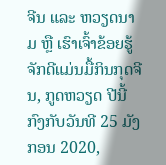ຈີນ ແລະ ຫວຽດນາມ ຫຼື ເຮົາເຈົ້າຂ້ອຍຮູ້ຈັກດີແມ່ນມື້ກິນກຸດຈີນ, ກູດຫວຽດ ປີນີ້ກົງກັບວັນທີ 25 ມັງກອນ 2020,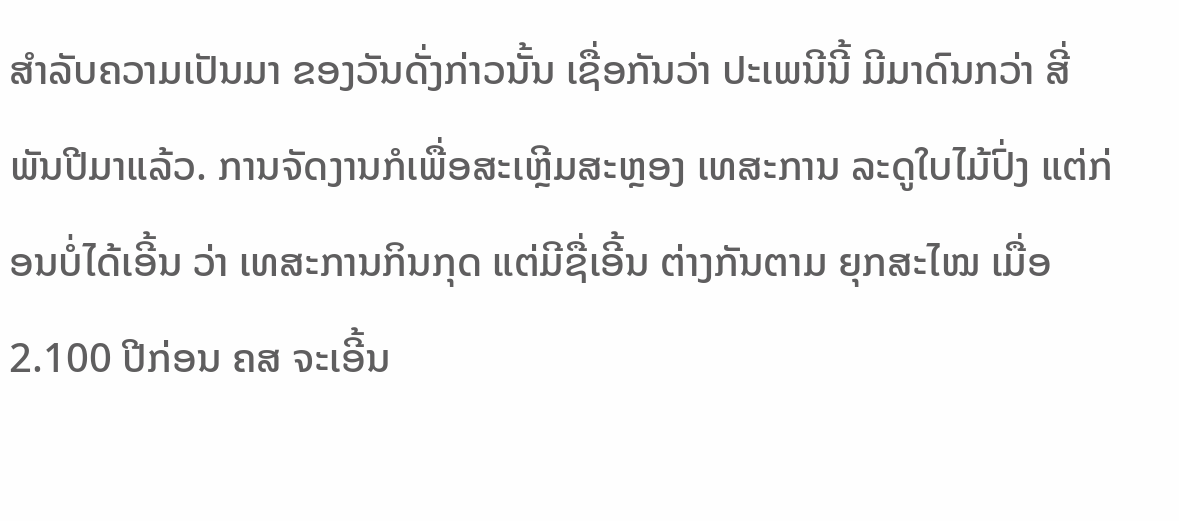ສຳລັບຄວາມເປັນມາ ຂອງວັນດັ່ງກ່າວນັ້ນ ເຊື່ອກັນວ່າ ປະເພນີນີ້ ມີມາດົນກວ່າ ສີ່ພັນປີມາແລ້ວ. ການຈັດງານກໍເພື່ອສະເຫຼີມສະຫຼອງ ເທສະການ ລະດູໃບໄມ້ປົ່ງ ແຕ່ກ່ອນບໍ່ໄດ້ເອີ້ນ ວ່າ ເທສະການກິນກຸດ ແຕ່ມີຊື່ເອີ້ນ ຕ່າງກັນຕາມ ຍຸກສະໄໝ ເມື່ອ 2.100 ປີກ່ອນ ຄສ ຈະເອີ້ນ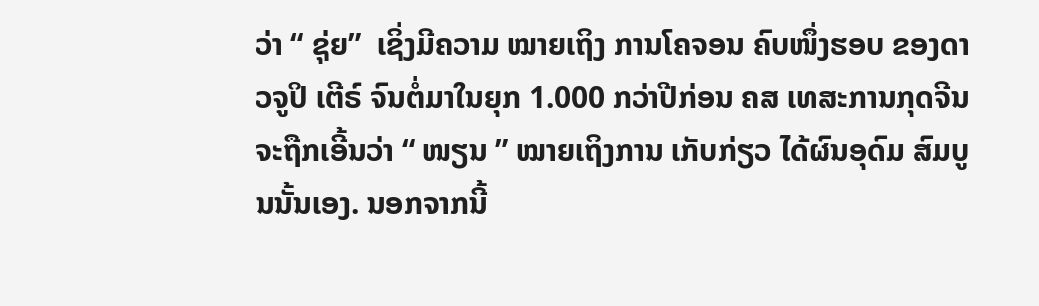ວ່າ “ ຊຸ່ຍ”  ເຊິ່ງມີຄວາມ ໝາຍເຖິງ ການໂຄຈອນ ຄົບໜຶ່ງຮອບ ຂອງດາວຈູປິ ເຕີຣ໌ ຈົນຕໍ່ມາໃນຍຸກ 1.000 ກວ່າປີກ່ອນ ຄສ ເທສະການກຸດຈີນ ຈະຖືກເອີ້ນວ່າ “ ໜຽນ ” ໝາຍເຖິງການ ເກັບກ່ຽວ ໄດ້ຜົນອຸດົມ ສົມບູນນັ້ນເອງ. ນອກຈາກນີ້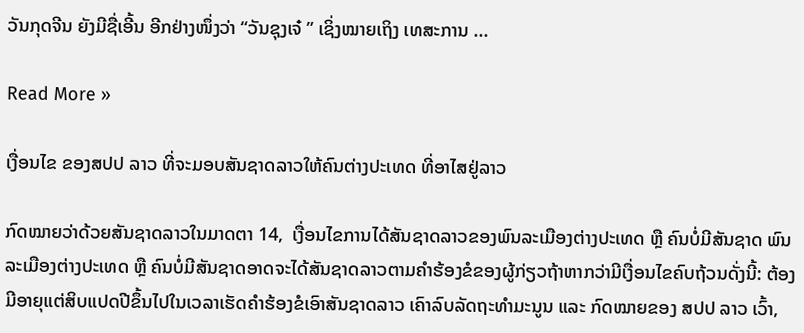ວັນກຸດຈີນ ຍັງມີຊື່ເອີ້ນ ອີກຢ່າງໜຶ່ງວ່າ “ວັນຊຸງເຈ໋ ” ເຊິ່ງໝາຍເຖິງ ເທສະການ ...

Read More »

ເງື່ອນໄຂ ຂອງສປປ ລາວ ທີ່ຈະມອບສັນຊາດລາວໃຫ້ຄົນຕ່າງປະເທດ ທີ່ອາໄສຢູ່ລາວ

ກົດໝາຍວ່າດ້ວຍສັນຊາດລາວໃນມາດຕາ 14,  ເງື່ອນໄຂການໄດ້ສັນຊາດລາວຂອງພົນລະເມືອງຕ່າງປະເທດ ຫຼື ຄົນບໍ່ມີສັນຊາດ ພົນລະເມືອງຕ່າງປະເທດ ຫຼື ຄົນບໍ່ມີສັນຊາດອາດຈະໄດ້ສັນຊາດລາວຕາມຄໍາຮ້ອງຂໍຂອງຜູ້ກ່ຽວຖ້າຫາກວ່າມີເງື່ອນໄຂຄົບຖ້ວນດັ່ງນີ້: ຕ້ອງມີອາຍຸແຕ່ສິບແປດປີຂຶ້ນໄປໃນເວລາເຮັດຄໍາຮ້ອງຂໍເອົາສັນຊາດລາວ ເຄົາລົບລັດຖະທໍາມະນູນ ແລະ ກົດໝາຍຂອງ ສປປ ລາວ ເວົ້າ,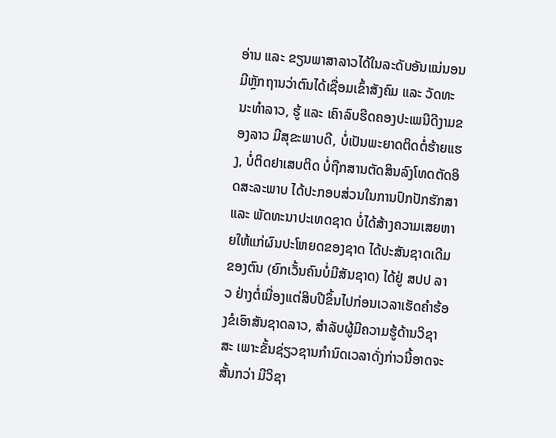ອ່ານ ແລະ ຂຽນພາສາລາວໄດ້ໃນລະດັບອັນແນ່ນອນ ມີຫຼັກຖານວ່າຕົນໄດ້ເຊື່ອມເຂົ້າສັງຄົມ ແລະ ວັດທະນະທໍາລາວ, ຮູ້ ແລະ ເຄົາລົບຮີດຄອງປະເພນີດີງາມຂອງລາວ ມີສຸຂະພາບດີ, ບໍ່ເປັນພະຍາດຕິດຕໍ່ຮ້າຍແຮງ, ບໍ່ຕິດຢາເສບຕິດ ບໍ່ຖືກສານຕັດສິນລົງໂທດຕັດອິດສະລະພາບ ໄດ້ປະກອບສ່ວນໃນການປົກປັກຮັກສາ ແລະ ພັດທະນາປະເທດຊາດ ບໍ່ໄດ້ສ້າງຄວາມເສຍຫາຍໃຫ້ແກ່ຜົນປະໂຫຍດຂອງຊາດ ໄດ້ປະສັນຊາດເດີມຂອງຕົນ (ຍົກເວັ້ນຄົນບໍ່ມີສັນຊາດ) ໄດ້ຢູ່ ສປປ ລາວ ຢ່າງຕໍ່ເນື່ອງແຕ່ສິບປີຂຶ້ນໄປກ່ອນເວລາເຮັດຄໍາຮ້ອງຂໍເອົາສັນຊາດລາວ, ສໍາລັບຜູ້ມີຄວາມຮູ້ດ້ານວິຊາສະ ເພາະຂັ້ນຊ່ຽວຊານກໍານົດເວລາດັ່ງກ່າວນີ້ອາດຈະສັ້ນກວ່າ ມີວິຊາ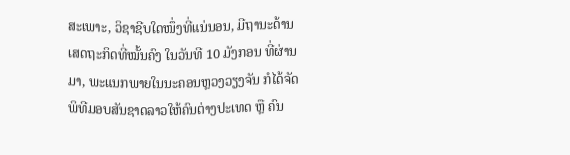ສະເພາະ, ວິຊາຊີບໃດໜຶ່ງທີ່ແນ່ນອນ, ມີຖານະດ້ານເສດຖະກິດທີ່ໝັ້ນຄົງ ໃນວັນທີ 10 ມັງກອນ ທີ່ຜ່ານມາ, ພະແນກພາຍໃນນະຄອນຫຼວງວຽງຈັນ ກໍໄດ້ຈັດພິທີມອບສັນຊາດລາວໃຫ້ຄົນຕ່າງປະເທດ ຫຼື ຄົນ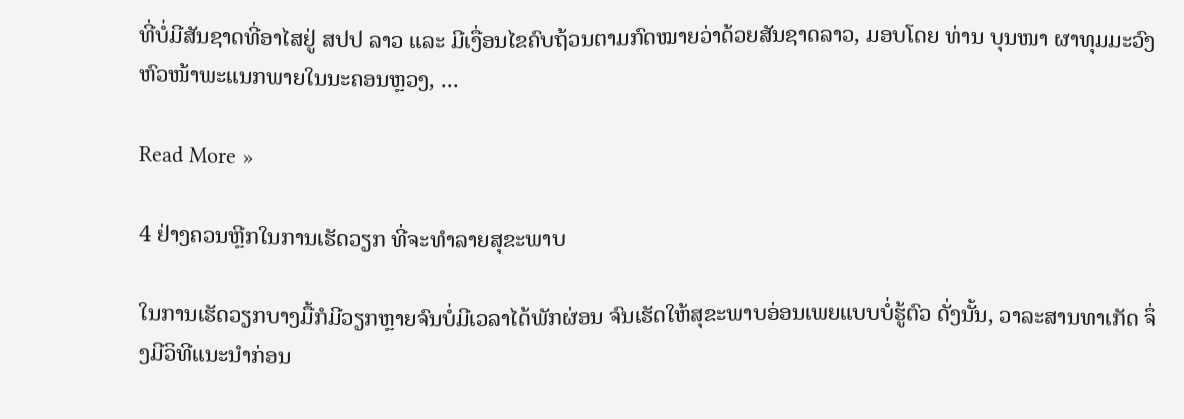ທີ່ບໍ່ມີສັນຊາດທີ່ອາໄສຢູ່ ສປປ ລາວ ແລະ ມີເງື່ອນໄຂຄົບຖ້ວນຕາມກົດໝາຍວ່າດ້ວຍສັນຊາດລາວ, ມອບໂດຍ ທ່ານ ບຸນໜາ ຜາທຸມມະວົງ ຫົວໜ້າພະແນກພາຍໃນນະຄອນຫຼວງ, ...

Read More »

4 ຢ່າງຄວນຫຼີກໃນການເຮັດວຽກ ທີ່ຈະທຳລາຍສຸຂະພາບ

ໃນການເຮັດວຽກບາງມື້ກໍມີວຽກຫຼາຍຈົນບໍ່ມີເວລາໄດ້ພັກຜ່ອນ ຈົນເຮັດໃຫ້ສຸຂະພາບອ່ອນເພຍແບບບໍ່ຮູ້ຕົວ ດັ່ງນັ້ນ, ວາລະສານທາເກັດ ຈຶ່ງມີວິທີແນະນໍາກ່ອນ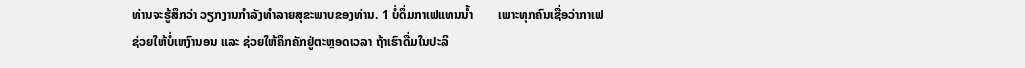ທ່ານຈະຮູ້ສຶກວ່າ ວຽກງານກຳລັງທຳລາຍສຸຂະພາບຂອງທ່ານ. 1 ບໍ່ດຶ່ມກາເຟແທນນໍ້າ        ເພາະທຸກຄົນເຊື່ອວ່າກາເຟຊ່ວຍໃຫ້ບໍ່ເຫງົານອນ ແລະ ຊ່ວຍໃຫ້ຄຶກຄັກຢູ່ຕະຫຼອດເວລາ ຖ້າເຮົາດື່ມໃນປະລິ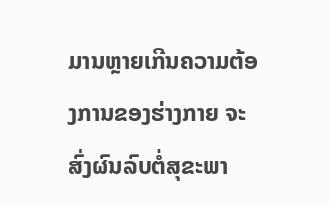ມານຫຼາຍເກີນຄວາມຕ້ອງການຂອງຮ່າງກາຍ ຈະສົ່ງຜົນລົບຕໍ່ສຸຂະພາ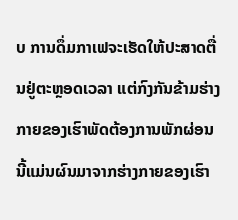ບ ການດຶ່ມກາເຟຈະເຮັດໃຫ້ປະສາດຕື່ນຢູ່ຕະຫຼອດເວລາ ແຕ່ກົງກັນຂ້າມຮ່າງກາຍຂອງເຮົາພັດຕ້ອງການພັກຜ່ອນ ນີ້ແມ່ນຜົນມາຈາກຮ່າງກາຍຂອງເຮົາ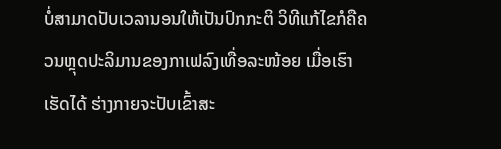ບໍ່ສາມາດປັບເວລານອນໃຫ້ເປັນປົກກະຕິ ວິທີແກ້ໄຂກໍຄືຄວນຫຼຸດປະລິມານຂອງກາເຟລົງເທື່ອລະໜ້ອຍ ເມື່ອເຮົາເຮັດໄດ້ ຮ່າງກາຍຈະປັບເຂົ້າສະ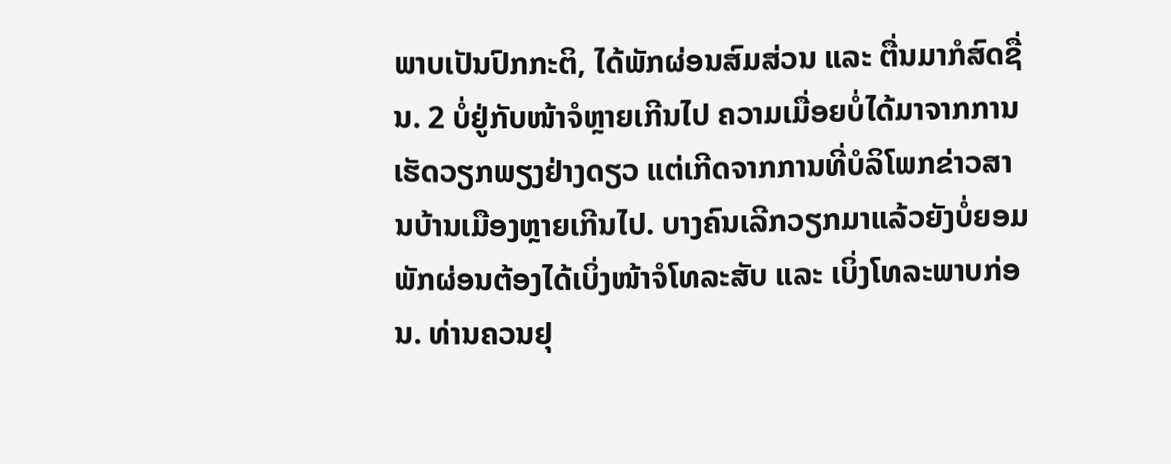ພາບເປັນປົກກະຕິ, ໄດ້ພັກຜ່ອນສົມສ່ວນ ແລະ ຕື່ນມາກໍສົດຊື່ນ. 2 ບໍ່ຢູ່ກັບໜ້າຈໍຫຼາຍເກີນໄປ ຄວາມເມື່ອຍບໍ່ໄດ້ມາຈາກການເຮັດວຽກພຽງຢ່າງດຽວ ແຕ່ເກີດຈາກການທີ່ບໍລິໂພກຂ່າວສານບ້ານເມືອງຫຼາຍເກີນໄປ. ບາງຄົນເລີກວຽກມາແລ້ວຍັງບໍ່ຍອມພັກຜ່ອນຕ້ອງໄດ້ເບິ່ງໜ້າຈໍໂທລະສັບ ແລະ ເບິ່ງໂທລະພາບກ່ອນ. ທ່ານຄວນຢຸ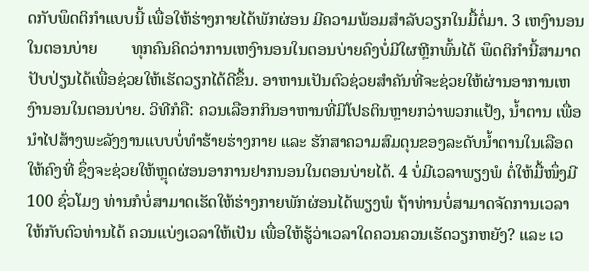ດກັບພຶດຕິກໍາແບບນີ້ ເພື່ອໃຫ້ຮ່າງກາຍໄດ້ພັກຜ່ອນ ມີຄວາມພ້ອມສໍາລັບວຽກໃນມື້ຕໍ່ມາ. 3 ເຫງົານອນໃນຕອນບ່າຍ        ທຸກຄົນຄິດວ່າການເຫງົານອນໃນຕອນບ່າຍຄົງບໍ່ມີໃຜຫຼີກພົ້ນໄດ້ ພຶດຕິກໍານີ້ສາມາດປັບປ່ຽນໄດ້ເພື່ອຊ່ວຍໃຫ້ເຮັດວຽກໄດ້ດີຂຶ້ນ. ອາຫານເປັນຕົວຊ່ວຍສໍາຄັນທີ່ຈະຊ່ວຍໃຫ້ຜ່ານອາການເຫງົານອນໃນຕອນບ່າຍ. ວິທີກໍຄື: ຄວນເລືອກກິນອາຫານທີ່ມີໂປຣຕິນຫຼາຍກວ່າພວກແປ້ງ, ນໍ້າຕານ ເພື່ອນໍາໄປສ້າງພະລັງງານແບບບໍ່ທໍາຮ້າຍຮ່າງກາຍ ແລະ ຮັກສາຄວາມສົມດຸນຂອງລະດັບນໍ້າຕານໃນເລືອດໃຫ້ຄົງທີ່ ຊຶ່ງຈະຊ່ວຍໃຫ້ຫຼຸດຜ່ອນອາການຢາກນອນໃນຕອນບ່າຍໄດ້. 4 ບໍ່ມີເວລາພຽງພໍ ຕໍ່ໃຫ້ມື້ໜຶ່ງມີ 100 ຊົ່ວໂມງ ທ່ານກໍບໍ່ສາມາດເຮັດໃຫ້ຮ່າງກາຍພັກຜ່ອນໄດ້ພຽງພໍ ຖ້າທ່ານບໍ່ສາມາດຈັດການເວລາໃຫ້ກັບຕົວທ່ານໄດ້ ຄວນແບ່ງເວລາໃຫ້ເປັນ ເພື່ອໃຫ້ຮູ້ວ່າເວລາໃດຄວນຄວນເຮັດວຽກຫຍັງ? ແລະ ເວ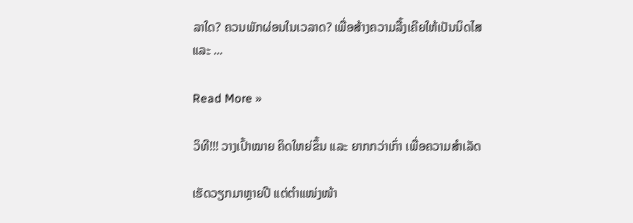ລາໃດ? ຄວນພັກຜ່ອນໃນເວລາດ? ເພື່ອສ້າງຄວາມລື້ງເຄີຍໃຫ້ເປັນນິດໄສ ແລະ ...

Read More »

ວິທີ!!! ວາງເປົ້າໝາຍ ຄິດໃຫຍ່ຂຶ້ນ ແລະ ຍາກກວ່າເກົ່າ ເພື່ອຄວາມສຳເລັດ

ເຮັດວຽກມາຫຼາຍປີ ແຕ່ຕໍາແໜ່ງໜ້າ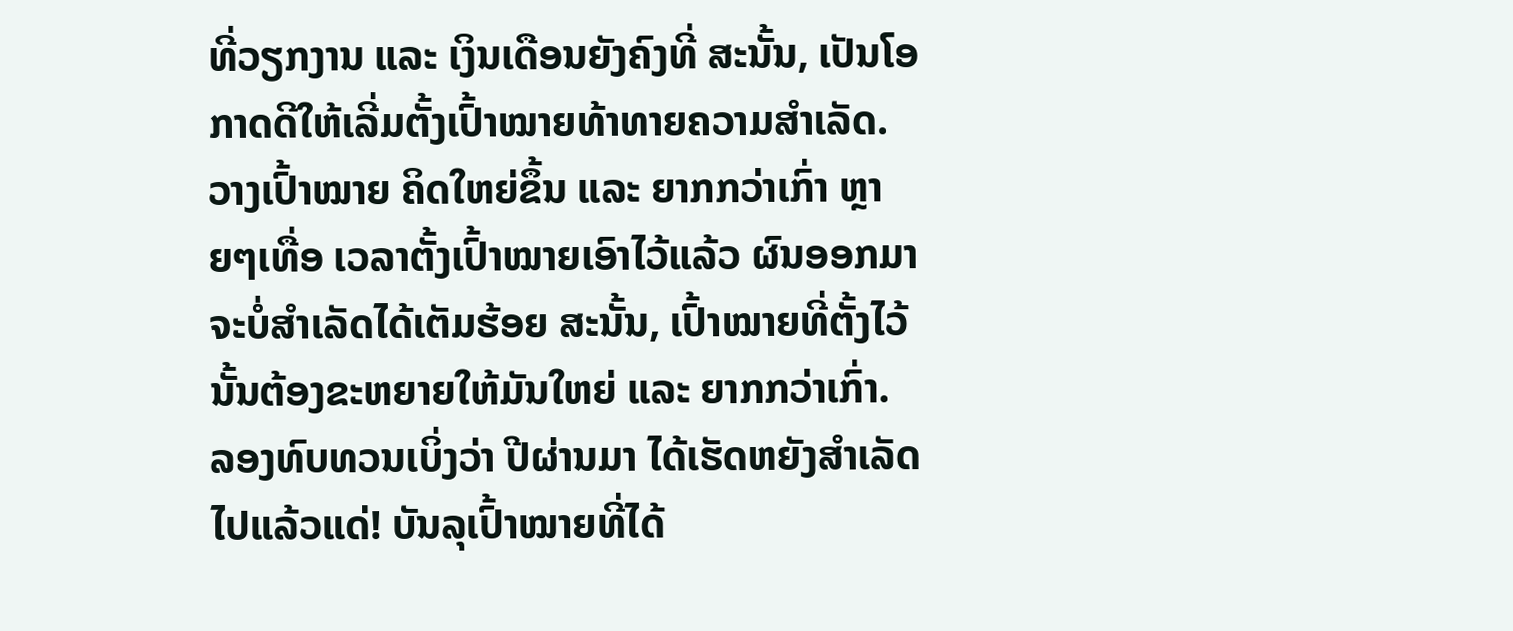ທີ່ວຽກງານ ແລະ ເງິນເດືອນຍັງຄົງທີ່ ສະນັ້ນ, ເປັນໂອກາດດີໃຫ້ເລີ່ມຕັ້ງເປົ້າໝາຍທ້າທາຍຄວາມສໍາເລັດ. ວາງເປົ້າໝາຍ ຄິດໃຫຍ່ຂຶ້ນ ແລະ ຍາກກວ່າເກົ່າ ຫຼາຍໆເທື່ອ ເວລາຕັ້ງເປົ້າໝາຍເອົາໄວ້ແລ້ວ ຜົນອອກມາຈະບໍ່ສຳເລັດໄດ້ເຕັມຮ້ອຍ ສະນັ້ນ, ເປົ້າໝາຍທີ່ຕັ້ງໄວ້ນັ້ນຕ້ອງຂະຫຍາຍໃຫ້ມັນໃຫຍ່ ແລະ ຍາກກວ່າເກົ່າ. ລອງທົບທວນເບິ່ງວ່າ ປີຜ່ານມາ ໄດ້ເຮັດຫຍັງສໍາເລັດໄປແລ້ວແດ່! ບັນລຸເປົ້າໝາຍທີ່ໄດ້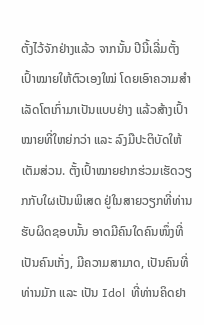ຕັ້ງໄວ້ຈັກຢ່າງແລ້ວ ຈາກນັ້ນ ປີນີ້ເລີ່ມຕັ້ງເປົ້າໝາຍໃຫ້ຕົວເອງໃໝ່ ໂດຍເອົາຄວາມສໍາເລັດໂຕເກົ່າມາເປັນແບບຢ່າງ ແລ້ວສ້າງເປົ້າໝາຍທີ່ໃຫຍ່ກວ່າ ແລະ ລົງມືປະຕິບັດໃຫ້ເຕັມສ່ວນ. ຕັ້ງເປົ້າໝາຍຢາກຮ່ວມເຮັດວຽກກັບໃຜເປັນພິເສດ ຢູ່ໃນສາຍວຽກທີ່ທ່ານຮັບຜິດຊອບນັ້ນ ອາດມີຄົນໃດຄົນໜຶ່ງທີ່ເປັນຄົນເກັ່ງ, ມີຄວາມສາມາດ, ເປັນຄົນທີ່ທ່ານມັກ ແລະ ເປັນ Idol  ທີ່ທ່ານຄິດຢາ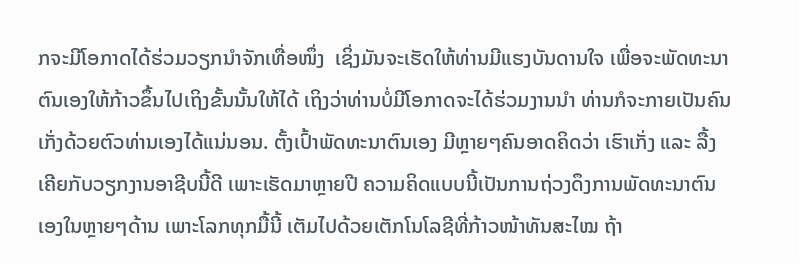ກຈະມີໂອກາດໄດ້ຮ່ວມວຽກນໍາຈັກເທື່ອໜຶ່ງ  ເຊິ່ງມັນຈະເຮັດໃຫ້ທ່ານມີແຮງບັນດານໃຈ ເພື່ອຈະພັດທະນາຕົນເອງໃຫ້ກ້າວຂຶ້ນໄປເຖິງຂັ້ນນັ້ນໃຫ້ໄດ້ ເຖິງວ່າທ່ານບໍ່ມີໂອກາດຈະໄດ້ຮ່ວມງານນໍາ ທ່ານກໍຈະກາຍເປັນຄົນເກັ່ງດ້ວຍຕົວທ່ານເອງໄດ້ແນ່ນອນ. ຕັ້ງເປົ້າພັດທະນາຕົນເອງ ມີຫຼາຍໆຄົນອາດຄິດວ່າ ເຮົາເກັ່ງ ແລະ ລື້ງເຄີຍກັບວຽກງານອາຊີບນີ້ດີ ເພາະເຮັດມາຫຼາຍປີ ຄວາມຄິດແບບນີ້ເປັນການຖ່ວງດຶງການພັດທະນາຕົນເອງໃນຫຼາຍໆດ້ານ ເພາະໂລກທຸກມື້ນີ້ ເຕັມໄປດ້ວຍເຕັກໂນໂລຊີທີ່ກ້າວໜ້າທັນສະໄໝ ຖ້າ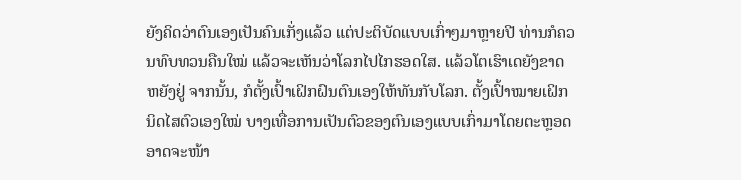ຍັງຄິດວ່າຕົນເອງເປັນຄົນເກັ່ງແລ້ວ ແຕ່ປະຕິບັດແບບເກົ່າໆມາຫຼາຍປີ ທ່ານກໍຄວນທົບທວນຄືນໃໝ່ ແລ້ວຈະເຫັນວ່າໂລກໄປໄກຮອດໃສ. ແລ້ວໂຕເຮົາເດຍັງຂາດຫຍັງຢູ່ ຈາກນັ້ນ, ກໍຕັ້ງເປົ້າເຝິກຝົນຕົນເອງໃຫ້ທັນກັບໂລກ. ຕັ້ງເປົ້າໝາຍເຝິກນິດໄສຕົວເອງໃໝ່ ບາງເທື່ອການເປັນຕົວຂອງຕົນເອງແບບເກົ່າມາໂດຍຕະຫຼອດ ອາດຈະໜ້າ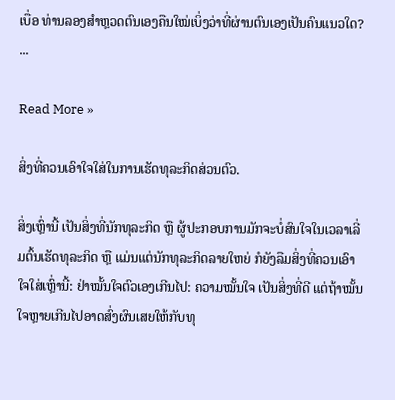ເບື່ອ ທ່ານລອງສຳຫຼວດຕົນເອງຄືນໃໝ່ເບິ່ງວ່າທີ່ຜ່ານຕົນເອງເປັນຄົນແນວໃດ? ...

Read More »

ສິ່ງທີ່ຄວນເອົາໃຈໃສ່ໃນການເຮັດທຸລະກິດສ່ວນຕົວ.

ສິ່ງເຫຼົ່ານີ້ ເປັນສິ່ງທີ່ນັກທຸລະກິດ ຫຼື ຜູ້ປະກອບການມັກຈະບໍ່ສົນໃຈໃນເວລາເລີ່ມຕົ້ນເຮັດທຸລະກິດ ຫຼື ແມ່ນແຕ່ນັກທຸລະກິດລາຍໃຫຍ່ ກໍຍັງລືມສິ່ງທີ່ຄວນເອົາໃຈໃສ່ເຫຼົ່ານີ້: ຢ່າໝັ້ນໃຈຕົວເອງເກີນໄປ: ຄວາມໝັ້ນໃຈ ເປັນສິ່ງທີ່ດີ ແຕ່ຖ້າໝັ້ນໃຈຫຼາຍເກີນໄປອາດສົ່ງຜົນເສຍໃຫ້ກັບທຸ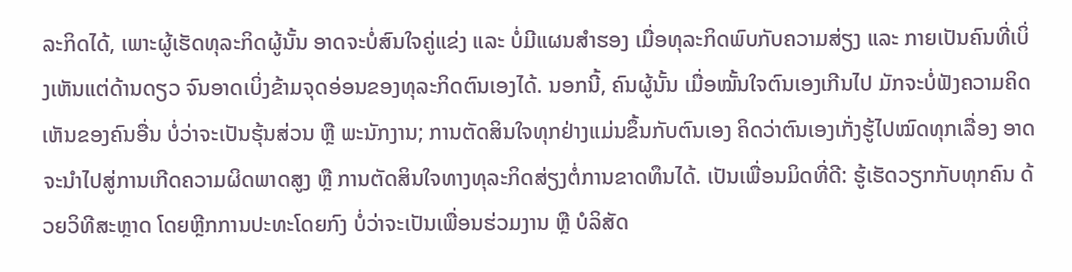ລະກິດໄດ້, ເພາະຜູ້ເຮັດທຸລະກິດຜູ້ນັ້ນ ອາດຈະບໍ່ສົນໃຈຄູ່ແຂ່ງ ແລະ ບໍ່ມີແຜນສໍາຮອງ ເມື່ອທຸລະກິດພົບກັບຄວາມສ່ຽງ ແລະ ກາຍເປັນຄົນທີ່ເບິ່ງເຫັນແຕ່ດ້ານດຽວ ຈົນອາດເບິ່ງຂ້າມຈຸດອ່ອນຂອງທຸລະກິດຕົນເອງໄດ້. ນອກນີ້, ຄົນຜູ້ນັ້ນ ເມື່ອໝັ້ນໃຈຕົນເອງເກີນໄປ ມັກຈະບໍ່ຟັງຄວາມຄິດເຫັນຂອງຄົນອື່ນ ບໍ່ວ່າຈະເປັນຮຸ້ນສ່ວນ ຫຼື ພະນັກງານ; ການຕັດສິນໃຈທຸກຢ່າງແມ່ນຂຶ້ນກັບຕົນເອງ ຄິດວ່າຕົນເອງເກັ່ງຮູ້ໄປໝົດທຸກເລື່ອງ ອາດຈະນຳໄປສູ່ການເກີດຄວາມຜິດພາດສູງ ຫຼື ການຕັດສິນໃຈທາງທຸລະກິດສ່ຽງຕໍ່ການຂາດທຶນໄດ້. ເປັນເພື່ອນມິດທີ່ດີ: ຮູ້ເຮັດວຽກກັບທຸກຄົນ ດ້ວຍວິທີສະຫຼາດ ໂດຍຫຼີກການປະທະໂດຍກົງ ບໍ່ວ່າຈະເປັນເພື່ອນຮ່ວມງານ ຫຼື ບໍລິສັດ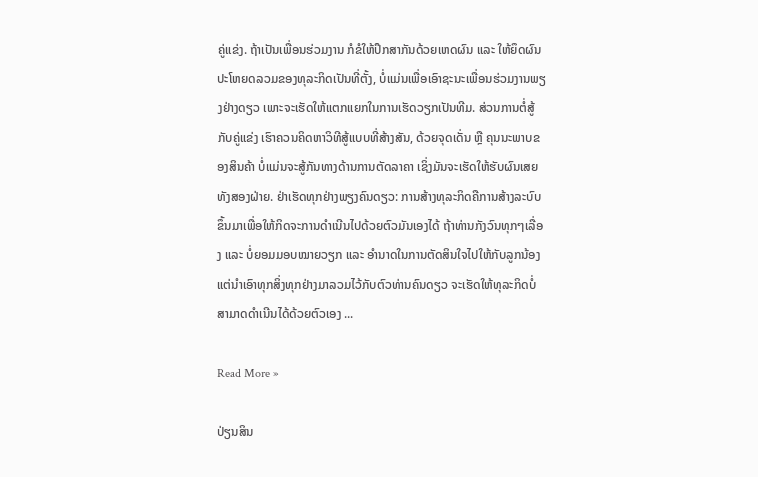ຄູ່ແຂ່ງ. ຖ້າເປັນເພື່ອນຮ່ວມງານ ກໍຂໍໃຫ້ປຶກສາກັນດ້ວຍເຫດຜົນ ແລະ ໃຫ້ຍຶດຜົນປະໂຫຍດລວມຂອງທຸລະກິດເປັນທີ່ຕັ້ງ, ບໍ່ແມ່ນເພື່ອເອົາຊະນະເພື່ອນຮ່ວມງານພຽງຢ່າງດຽວ ເພາະຈະເຮັດໃຫ້ແຕກແຍກໃນການເຮັດວຽກເປັນທີມ. ສ່ວນການຕໍ່ສູ້ກັບຄູ່ແຂ່ງ ເຮົາຄວນຄິດຫາວິທີສູ້ແບບທີ່ສ້າງສັນ, ດ້ວຍຈຸດເດັ່ນ ຫຼື ຄຸນນະພາບຂອງສິນຄ້າ ບໍ່ແມ່ນຈະສູ້ກັນທາງດ້ານການຕັດລາຄາ ເຊິ່ງມັນຈະເຮັດໃຫ້ຮັບຜົນເສຍທັງສອງຝ່າຍ. ຢ່າເຮັດທຸກຢ່າງພຽງຄົນດຽວ: ການສ້າງທຸລະກິດຄືການສ້າງລະບົບຂຶ້ນມາເພື່ອໃຫ້ກິດຈະການດໍາເນີນໄປດ້ວຍຕົວມັນເອງໄດ້ ຖ້າທ່ານກັງວົນທຸກໆເລື່ອງ ແລະ ບໍ່ຍອມມອບໝາຍວຽກ ແລະ ອຳນາດໃນການຕັດສິນໃຈໄປໃຫ້ກັບລູກນ້ອງ ແຕ່ນຳເອົາທຸກສິ່ງທຸກຢ່າງມາລວມໄວ້ກັບຕົວທ່ານຄົນດຽວ ຈະເຮັດໃຫ້ທຸລະກິດບໍ່ສາມາດດຳເນີນໄດ້ດ້ວຍຕົວເອງ ...

Read More »

ປ່ຽນສິນ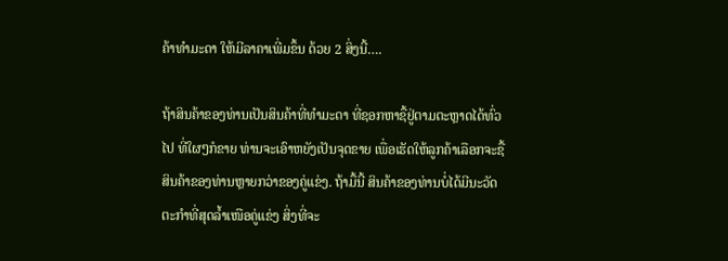ຄ້າທຳມະດາ ໃຫ້ມີລາຄາເພີ່ມຂຶ້ນ ດ້ວຍ 2 ສິ່ງນີ້….

ຖ້າສິນຄ້າຂອງທ່ານເປັນສິນຄ້າທີ່ທຳມະດາ ທີ່ຊອກຫາຊື້ຢູ່ຕາມຕະຫຼາດໄດ້ທົ່ວໄປ ທີ່ໃຜໆກໍຂາຍ ທ່ານຈະເອົາຫຍັງເປັນຈຸດຂາຍ ເພື່ອເຮັດໃຫ້ລູກຄ້າເລືອກຈະຊື້ສິນຄ້າຂອງທ່ານຫຼາຍກວ່າຂອງຄູ່ແຂ່ງ. ຖ້າມື້ນີ້ ສິນຄ້າຂອງທ່ານບໍ່ໄດ້ມີນະວັດຕະກຳທີ່ສຸດລໍ້າເໜືອຄູ່ແຂ່ງ ສິ່ງທີ່ຈະ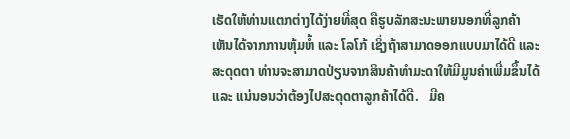ເຮັດໃຫ້ທ່ານແຕກຕ່າງໄດ້ງ່າຍທີ່ສຸດ ຄືຮູບລັກສະນະພາຍນອກທີ່ລູກຄ້າເຫັນໄດ້ຈາກການຫຸ້ມຫໍ້ ແລະ ໂລໂກ້ ເຊິ່ງຖ້າສາມາດອອກແບບມາໄດ້ດີ ແລະ ສະດຸດຕາ ທ່ານຈະສາມາດປ່ຽນຈາກສິນຄ້າທຳມະດາໃຫ້ມີມູນຄ່າເພີ່ມຂຶ້ນໄດ້ ແລະ ແນ່ນອນວ່າຕ້ອງໄປສະດຸດຕາລູກຄ້າໄດ້ດີ.   ມີຄ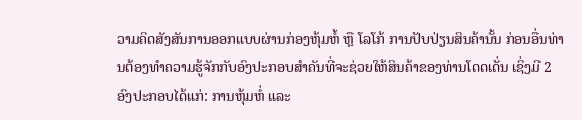ວາມຄິດສັງສັນການອອກແບບຜ່ານກ່ອງຫຸ້ມຫໍ້ ຫຼື ໂລໂກ້ ການປັບປ່ຽນສິນຄ້ານັ້ນ ກ່ອນອື່ນທ່ານຕ້ອງທຳຄວາມຮູ້ຈັກກັບອົງປະກອບສຳຄັນທີ່ຈະຊ່ວຍໃຫ້ສິນຄ້າຂອງທ່ານໂດດເດັ່ນ ເຊິ່ງມີ 2 ອົງປະກອບໄດ້ແກ່: ການຫຸ້ມຫໍ່ ແລະ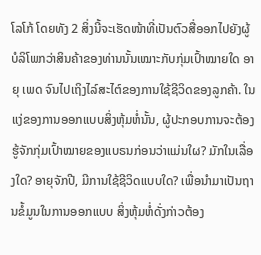ໂລໂກ້ ໂດຍທັງ 2 ສິ່ງນີ້ຈະເຮັດໜ້າທີ່ເປັນຕົວສື່ອອກໄປຍັງຜູ້ບໍລິໂພກວ່າສິນຄ້າຂອງທ່ານນັ້ນເໝາະກັບກຸ່ມເປົ້າໝາຍໃດ ອາຍຸ ເພດ ຈົນໄປເຖິງໄລ໌ສະໄຕ໌ຂອງການໃຊ້ຊີວິດຂອງລູກຄ້າ. ໃນແງ່ຂອງການອອກແບບສິ່ງຫຸ້ມຫໍ່ນັ້ນ, ຜູ້ປະກອບການຈະຕ້ອງຮູ້ຈັກກຸ່ມເປົ້າໝາຍຂອງແບຣນກ່ອນວ່າແມ່ນໃຜ? ມັກໃນເລື່ອງໃດ? ອາຍຸຈັກປີ, ມີການໃຊ້ຊີວິດແບບໃດ? ເພື່ອນຳມາເປັນຖານຂໍ້ມູນໃນການອອກແບບ ສິ່ງຫຸ້ມຫໍ່ດັ່ງກ່າວຕ້ອງ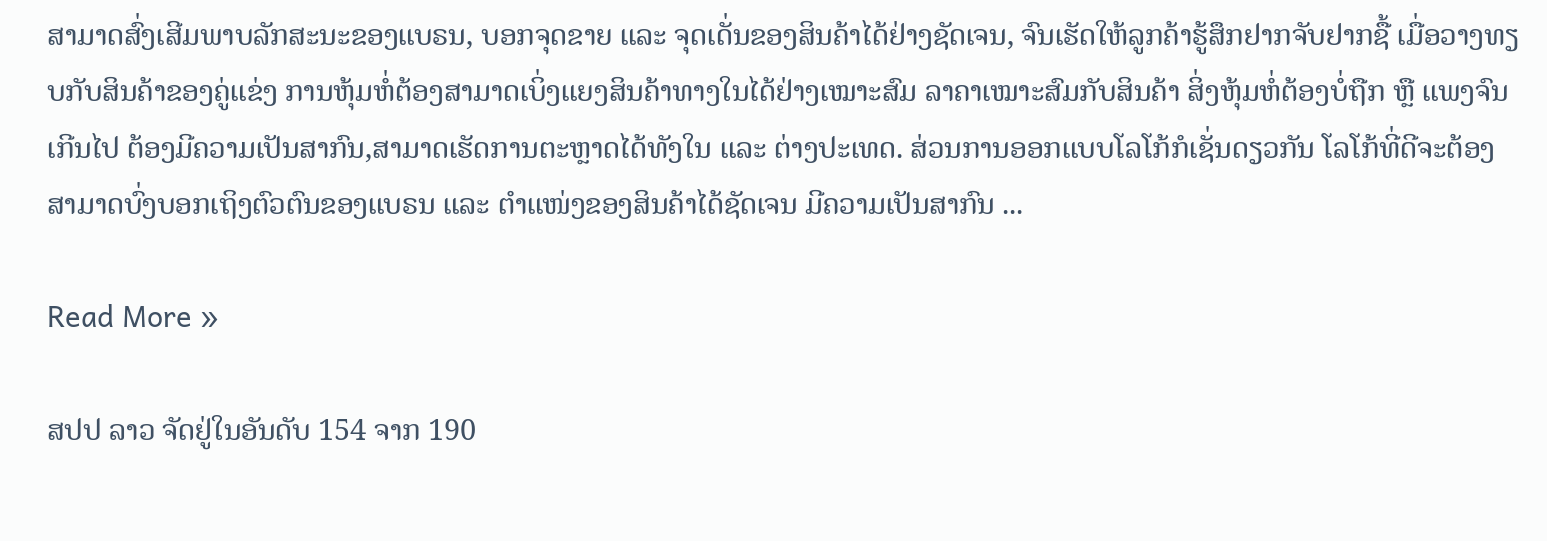ສາມາດສົ່ງເສີມພາບລັກສະນະຂອງແບຣນ, ບອກຈຸດຂາຍ ແລະ ຈຸດເດັ່ນຂອງສິນຄ້າໄດ້ຢ່າງຊັດເຈນ, ຈົນເຮັດໃຫ້ລູກຄ້າຮູ້ສຶກຢາກຈັບຢາກຊື້ ເມື່ອວາງທຽບກັບສິນຄ້າຂອງຄູ່ແຂ່ງ ການຫຸ້ມຫໍ່ຕ້ອງສາມາດເບິ່ງແຍງສິນຄ້າທາງໃນໄດ້ຢ່າງເໝາະສົມ ລາຄາເໝາະສົມກັບສິນຄ້າ ສິ່ງຫຸ້ມຫໍ່ຕ້ອງບໍ່ຖືກ ຫຼື ແພງຈົນເກີນໄປ ຕ້ອງມີຄວາມເປັນສາກົນ,ສາມາດເຮັດການຕະຫຼາດໄດ້ທັງໃນ ແລະ ຕ່າງປະເທດ. ສ່ວນການອອກແບບໂລໂກ້ກໍເຊັ່ນດຽວກັນ ໂລໂກ້ທີ່ດີຈະຕ້ອງສາມາດບົ່ງບອກເຖິງຕົວຕົນຂອງແບຣນ ແລະ ຕໍາແໜ່ງຂອງສິນຄ້າໄດ້ຊັດເຈນ ມີຄວາມເປັນສາກົນ ...

Read More »

ສປປ ລາວ ຈັດຢູ່ໃນອັນດັບ 154 ຈາກ 190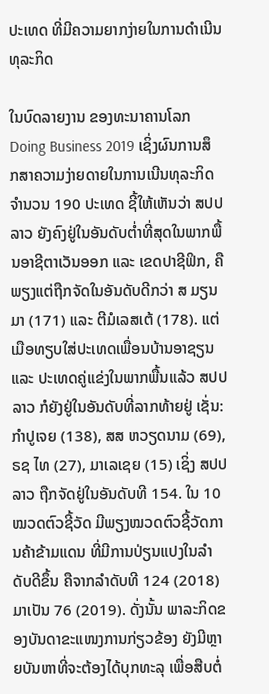ປະເທດ ທີ່ມີຄວາມຍາກງ່າຍໃນການດໍາເນີນທຸລະກິດ

ໃນບົດລາຍງານ ຂອງທະນາຄານໂລກ Doing Business 2019 ເຊິ່ງຜົນການສຶກສາຄວາມງ່າຍດາຍໃນການເນີນທຸລະກິດຈໍານວນ 190 ປະເທດ ຊີ້ໃຫ້ເຫັນວ່າ ສປປ ລາວ ຍັງຄົງຢູ່ໃນອັນດັບຕໍ່າທີ່ສຸດໃນພາກພື້ນອາຊີຕາເວັນອອກ ແລະ ເຂດປາຊີຟິກ, ຄືພຽງແຕ່ຖືກຈັດໃນອັນດັບດີກວ່າ ສ ມຽນມາ (171) ແລະ ຕີມໍເລສເຕ້ (178). ແຕ່ເມືອທຽບໃສ່ປະເທດເພື່ອນບ້ານອາຊຽນ ແລະ ປະເທດຄູ່ແຂ່ງໃນພາກພື້ນແລ້ວ ສປປ ລາວ ກໍຍັງຢູ່ໃນອັນດັບທີ່ລາກທ້າຍຢູ່ ເຊັ່ນ: ກໍາປູເຈຍ (138), ສສ ຫວຽດນາມ (69), ຣຊ ໄທ (27), ມາເລເຊຍ (15) ເຊິ່ງ ສປປ ລາວ ຖືກຈັດຢູ່ໃນອັນດັບທີ 154. ໃນ 10 ໝວດຕົວຊີ້ວັດ ມີພຽງໝວດຕົວຊີ້ວັດການຄ້າຂ້າມແດນ ທີ່ມີການປ່ຽນແປງໃນລຳດັບດີຂຶ້ນ ຄືຈາກລໍາດັບທີ 124 (2018) ມາເປັນ 76 (2019). ດັ່ງນັ້ນ ພາລະກິດຂອງບັນດາຂະແໜງການກ່ຽວຂ້ອງ ຍັງມີຫຼາຍບັນຫາທີ່ຈະຕ້ອງໄດ້ບຸກທະລຸ ເພື່ອສືບຕໍ່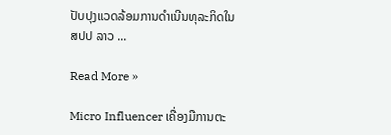ປັບປຸງແວດລ້ອມການດຳເນີນທຸລະກິດໃນ ສປປ ລາວ ...

Read More »

Micro Influencer ເຄື່ອງມືການຕະ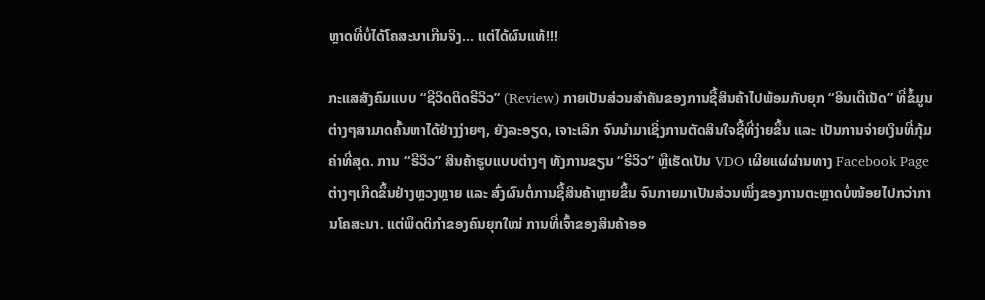ຫຼາດທີ່ບໍ່ໄດ້ໂຄສະນາເກີນຈິງ… ແຕ່ໄດ້ຜົນແທ້!!!

ກະແສສັງຄົມແບບ “ຊີວິດຕິດຣີວິວ” (Review) ກາຍເປັນສ່ວນສໍາຄັນຂອງການຊື້ສິນຄ້າໄປພ້ອມກັບຍຸກ “ອິນເຕີເນັດ” ທີ່ຂໍ້ມູນຕ່າງໆສາມາດຄົ້ນຫາໄດ້ຢ່າງງ່າຍໆ, ຍັງລະອຽດ, ເຈາະເລິກ ຈົນນໍາມາເຊິ່ງການຕັດສິນໃຈຊື້ທີ່ງ່າຍຂຶ້ນ ແລະ ເປັນການຈ່າຍເງິນທີ່ກຸ້ມຄ່າທີ່ສຸດ. ການ “ຣີວິວ” ສິນຄ້າຮູບແບບຕ່າງໆ ທັງການຂຽນ “ຣີວິວ” ຫຼືເຮັດເປັນ VDO ເຜີຍແຜ່ຜ່ານທາງ Facebook Page ຕ່າງໆເກີດຂຶ້ນຢ່າງຫຼວງຫຼາຍ ແລະ ສົ່ງຜົນຕໍ່ການຊື້ສິນຄ້າຫຼາຍຂຶ້ນ ຈົນກາຍມາເປັນສ່ວນໜຶ່ງຂອງການຕະຫຼາດບໍ່ໜ້ອຍໄປກວ່າການໂຄສະນາ. ແຕ່ພຶດຕິກໍາຂອງຄົນຍຸກໃໝ່ ການທີ່ເຈົ້າຂອງສິນຄ້າອອ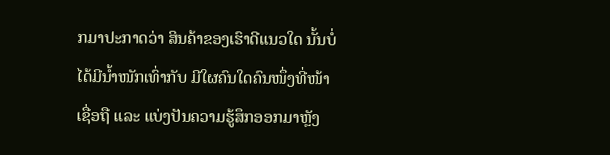ກມາປະກາດວ່າ ສິນຄ້າຂອງເຮົາດີແນວໃດ ນັ້ນບໍ່ໄດ້ມີນໍ້າໜັກເທົ່າກັບ ມີໃຜຄົນໃດຄົນໜຶ່ງທີ່ໜ້າເຊື່ອຖື ແລະ ແບ່ງປັນຄວາມຮູ້ສຶກອອກມາຫຼັງ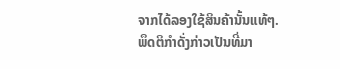ຈາກໄດ້ລອງໃຊ້ສິນຄ້ານັ້ນແທ້ໆ. ພຶດຕິກໍາດັ່ງກ່າວເປັນທີ່ມາ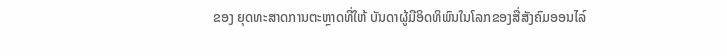ຂອງ ຍຸດທະສາດການຕະຫຼາດທີ່ໃຫ້ ບັນດາຜູ້ມີອິດທິພົນໃນໂລກຂອງສື່ສັງຄົມອອນໄລ໌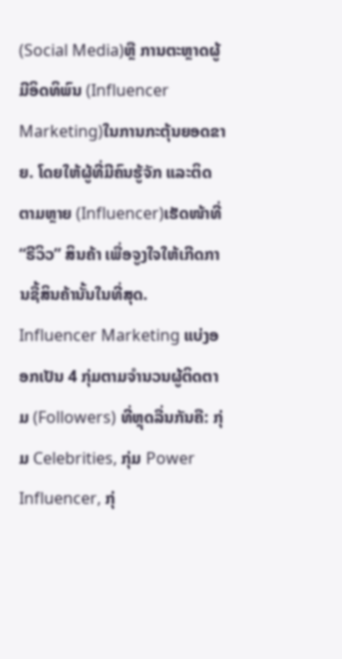(Social Media)ຫຼື ການຕະຫຼາດຜູ້ມີອິດທິພົນ (Influencer Marketing)ໃນການກະຕຸ້ນຍອດຂາຍ. ໂດຍໃຫ້ຜູ້ທີ່ມີຄົນຮູ້ຈັກ ແລະຕິດຕາມຫຼາຍ (Influencer)ເຮັດໜ້າທີ່ “ຣີວິວ” ສິນຄ້າ ເພື່ອຈູງໃຈໃຫ້ເກີດການຊື້ສິນຄ້ານັ້ນໃນທີ່ສຸດ. Influencer Marketing ແບ່ງອອກເປັນ 4 ກຸ່ມຕາມຈໍານວນຜູ້ຕິດຕາມ (Followers) ທີ່ຫຼຸດລື່ນກັນຄື: ກຸ່ມ Celebrities, ກຸ່ມ Power Influencer, ກຸ່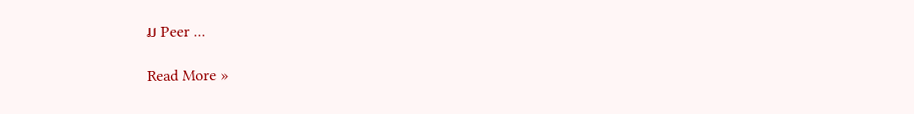ມ Peer ...

Read More »